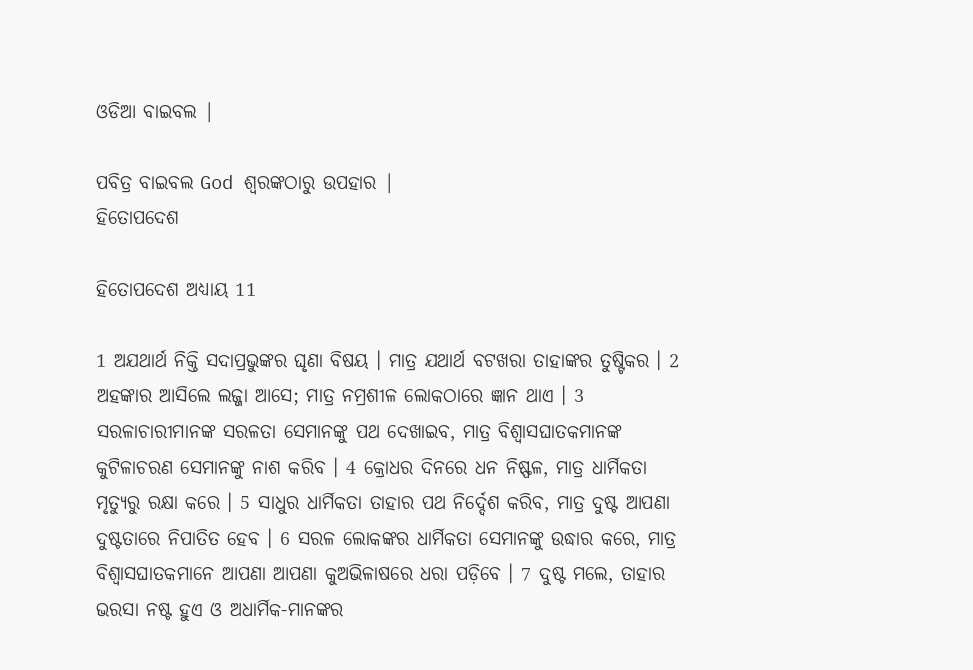ଓଡିଆ ବାଇବଲ |

ପବିତ୍ର ବାଇବଲ God ଶ୍ବରଙ୍କଠାରୁ ଉପହାର |
ହିତୋପଦେଶ

ହିତୋପଦେଶ ଅଧ୍ୟାୟ 11

1 ଅଯଥାର୍ଥ ନିକ୍ତି ସଦାପ୍ରଭୁଙ୍କର ଘୃଣା ବିଷୟ । ମାତ୍ର ଯଥାର୍ଥ ବଟଖରା ତାହାଙ୍କର ତୁଷ୍ଟିକର । 2 ଅହଙ୍କାର ଆସିଲେ ଲଜ୍ଜା ଆସେ; ମାତ୍ର ନମ୍ରଶୀଳ ଲୋକଠାରେ ଜ୍ଞାନ ଥାଏ । 3 ସରଳାଚାରୀମାନଙ୍କ ସରଳତା ସେମାନଙ୍କୁ ପଥ ଦେଖାଇବ, ମାତ୍ର ବିଶ୍ଵାସଘାତକମାନଙ୍କ କୁଟିଳାଚରଣ ସେମାନଙ୍କୁ ନାଶ କରିବ । 4 କ୍ରୋଧର ଦିନରେ ଧନ ନିଷ୍ଫଳ, ମାତ୍ର ଧାର୍ମିକତା ମୃତ୍ୟୁରୁ ରକ୍ଷା କରେ । 5 ସାଧୁର ଧାର୍ମିକତା ତାହାର ପଥ ନିର୍ଦ୍ଦେଶ କରିବ, ମାତ୍ର ଦୁଷ୍ଟ ଆପଣା ଦୁଷ୍ଟତାରେ ନିପାତିତ ହେବ । 6 ସରଳ ଲୋକଙ୍କର ଧାର୍ମିକତା ସେମାନଙ୍କୁ ଉଦ୍ଧାର କରେ, ମାତ୍ର ବିଶ୍ଵାସଘାତକମାନେ ଆପଣା ଆପଣା କୁଅଭିଳାଷରେ ଧରା ପଡ଼ିବେ । 7 ଦୁଷ୍ଟ ମଲେ, ତାହାର ଭରସା ନଷ୍ଟ ହୁଏ ଓ ଅଧାର୍ମିକ-ମାନଙ୍କର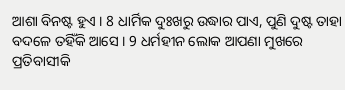ଆଶା ବିନଷ୍ଟ ହୁଏ । 8 ଧାର୍ମିକ ଦୁଃଖରୁ ଉଦ୍ଧାର ପାଏ, ପୁଣି ଦୁଷ୍ଟ ତାହା ବଦଳେ ତହିଁକି ଆସେ । 9 ଧର୍ମହୀନ ଲୋକ ଆପଣା ମୁଖରେ ପ୍ରତିବାସୀକି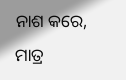ନାଶ କରେ, ମାତ୍ର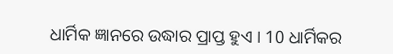ଧାର୍ମିକ ଜ୍ଞାନରେ ଉଦ୍ଧାର ପ୍ରାପ୍ତ ହୁଏ । 10 ଧାର୍ମିକର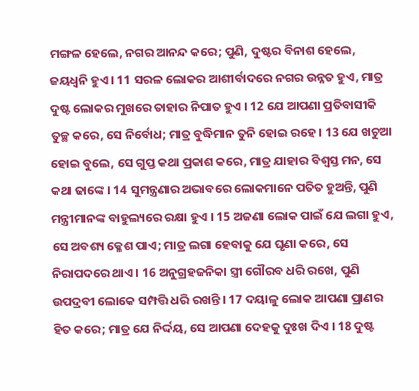ମଙ୍ଗଳ ହେଲେ, ନଗର ଆନନ୍ଦ କରେ; ପୁଣି, ଦୁଷ୍ଟର ବିନାଶ ହେଲେ, ଜୟଧ୍ଵନି ହୁଏ । 11 ସରଳ ଲୋକର ଆଶୀର୍ବାଦରେ ନଗର ଉନ୍ନତ ହୁଏ, ମାତ୍ର ଦୁଷ୍ଟ ଲୋକର ମୁଖରେ ତାହାର ନିପାତ ହୁଏ । 12 ଯେ ଆପଣା ପ୍ରତିବାସୀକି ତୁଚ୍ଛ କରେ, ସେ ନିର୍ବୋଧ; ମାତ୍ର ବୁଦ୍ଧିମାନ ତୁନି ହୋଇ ରହେ । 13 ଯେ ଖଚୁଆ ହୋଇ ବୁଲେ, ସେ ଗୁପ୍ତ କଥା ପ୍ରକାଶ କରେ, ମାତ୍ର ଯାହାର ବିଶ୍ଵସ୍ତ ମନ, ସେ କଥା ଢାଙ୍କେ । 14 ସୁମନ୍ତ୍ରଣାର ଅଭାବରେ ଲୋକମାନେ ପତିତ ହୁଅନ୍ତି, ପୁଣି ମନ୍ତ୍ରୀମାନଙ୍କ ବାହୁଲ୍ୟରେ ରକ୍ଷା ହୁଏ । 15 ଅଜଣା ଲୋକ ପାଇଁ ଯେ ଲଗା ହୁଏ, ସେ ଅବଶ୍ୟ କ୍ଳେଶ ପାଏ; ମାତ୍ର ଲଗା ହେବାକୁ ଯେ ଘୃଣା କରେ, ସେ ନିରାପଦରେ ଥାଏ । 16 ଅନୁଗ୍ରହଜନିକା ସ୍ତ୍ରୀ ଗୌରବ ଧରି ରଖେ, ପୁଣି ଉପଦ୍ରବୀ ଲୋକେ ସମ୍ପତ୍ତି ଧରି ରଖନ୍ତି । 17 ଦୟାଳୁ ଲୋକ ଆପଣା ପ୍ରାଣର ହିତ କରେ; ମାତ୍ର ଯେ ନିର୍ଦ୍ଦୟ, ସେ ଆପଣା ଦେହକୁ ଦୁଃଖ ଦିଏ । 18 ଦୁଷ୍ଟ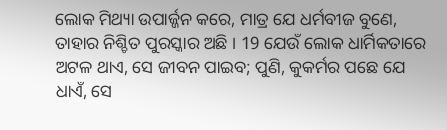ଲୋକ ମିଥ୍ୟା ଉପାର୍ଜ୍ଜନ କରେ, ମାତ୍ର ଯେ ଧର୍ମବୀଜ ବୁଣେ, ତାହାର ନିଶ୍ଚିତ ପୁରସ୍କାର ଅଛି । 19 ଯେଉଁ ଲୋକ ଧାର୍ମିକତାରେ ଅଟଳ ଥାଏ, ସେ ଜୀବନ ପାଇବ; ପୁଣି, କୁକର୍ମର ପଛେ ଯେ ଧାଏଁ, ସେ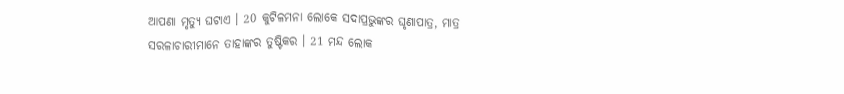ଆପଣା ମୃତ୍ୟୁ ଘଟାଏ । 20 କୁଟିଳମନା ଲୋକେ ସଦାପ୍ରଭୁଙ୍କର ଘୃଣାପାତ୍ର, ମାତ୍ର ସରଳାଚାରୀମାନେ ତାହାଙ୍କର ତୁଷ୍ଟିକର । 21 ମନ୍ଦ ଲୋକ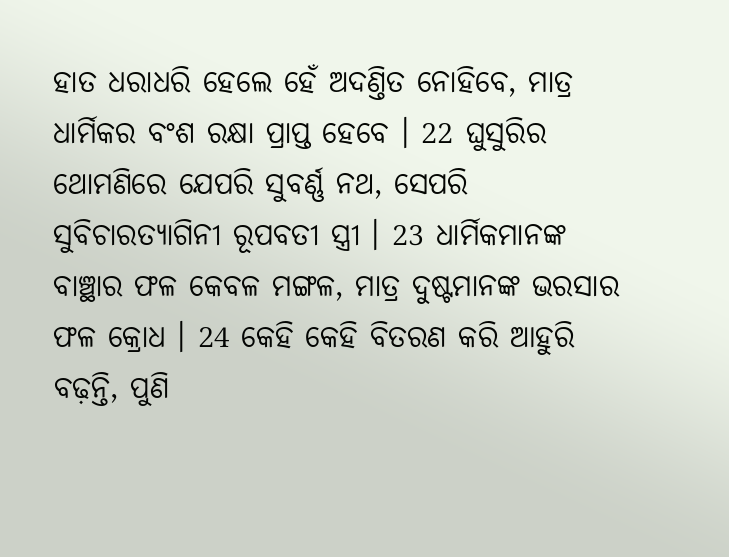ହାତ ଧରାଧରି ହେଲେ ହେଁ ଅଦଣ୍ତିତ ନୋହିବେ, ମାତ୍ର ଧାର୍ମିକର ବଂଶ ରକ୍ଷା ପ୍ରାପ୍ତ ହେବେ । 22 ଘୁସୁରିର ଥୋମଣିରେ ଯେପରି ସୁବର୍ଣ୍ଣ ନଥ, ସେପରି ସୁବିଚାରତ୍ୟାଗିନୀ ରୂପବତୀ ସ୍ତ୍ରୀ । 23 ଧାର୍ମିକମାନଙ୍କ ବାଞ୍ଛାର ଫଳ କେବଳ ମଙ୍ଗଳ, ମାତ୍ର ଦୁଷ୍ଟମାନଙ୍କ ଭରସାର ଫଳ କ୍ରୋଧ । 24 କେହି କେହି ବିତରଣ କରି ଆହୁରି ବଢ଼ନ୍ତି, ପୁଣି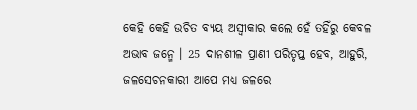କେହି କେହି ଉଚିତ ବ୍ୟୟ ଅସ୍ଵୀକାର କଲେ ହେଁ ତହିଁରୁ କେବଳ ଅଭାବ ଜନ୍ମେ । 25 ଦାନଶୀଳ ପ୍ରାଣୀ ପରିତୃପ୍ତ ହେବ, ଆହୁରି, ଜଳସେଚନକାରୀ ଆପେ ମଧ୍ୟ ଜଳରେ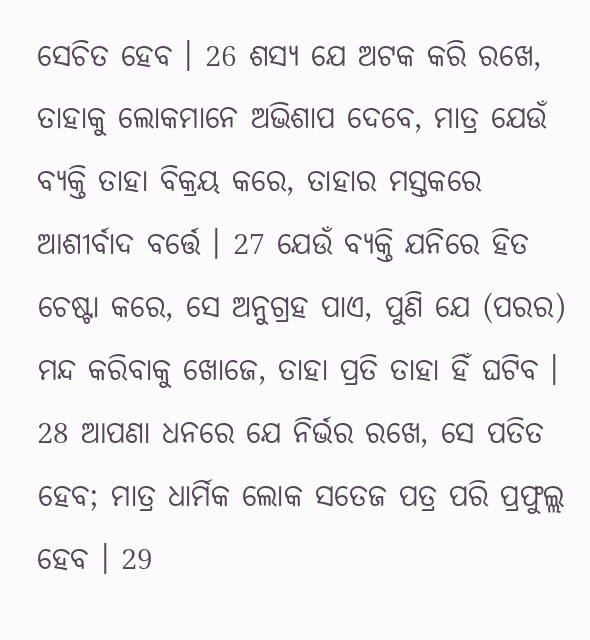ସେଚିତ ହେବ । 26 ଶସ୍ୟ ଯେ ଅଟକ କରି ରଖେ, ତାହାକୁ ଲୋକମାନେ ଅଭିଶାପ ଦେବେ, ମାତ୍ର ଯେଉଁ ବ୍ୟକ୍ତି ତାହା ବିକ୍ରୟ କରେ, ତାହାର ମସ୍ତକରେ ଆଶୀର୍ବାଦ ବର୍ତ୍ତେ । 27 ଯେଉଁ ବ୍ୟକ୍ତି ଯନିରେ ହିତ ଚେଷ୍ଟା କରେ, ସେ ଅନୁଗ୍ରହ ପାଏ, ପୁଣି ଯେ (ପରର) ମନ୍ଦ କରିବାକୁ ଖୋଜେ, ତାହା ପ୍ରତି ତାହା ହିଁ ଘଟିବ । 28 ଆପଣା ଧନରେ ଯେ ନିର୍ଭର ରଖେ, ସେ ପତିତ ହେବ; ମାତ୍ର ଧାର୍ମିକ ଲୋକ ସତେଜ ପତ୍ର ପରି ପ୍ରଫୁଲ୍ଲ ହେବ । 29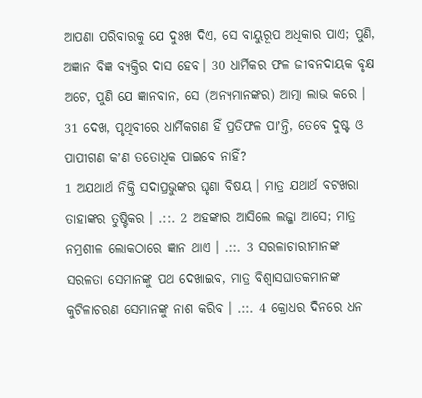ଆପଣା ପରିବାରକୁ ଯେ ଦୁଃଖ ଦିଏ, ସେ ବାୟୁରୂପ ଅଧିକାର ପାଏ; ପୁଣି, ଅଜ୍ଞାନ ବିଜ୍ଞ ବ୍ୟକ୍ତିର ଦାସ ହେବ। 30 ଧାର୍ମିକର ଫଳ ଜୀବନଦାୟକ ବୃକ୍ଷ ଅଟେ, ପୁଣି ଯେ ଜ୍ଞାନବାନ, ସେ (ଅନ୍ୟମାନଙ୍କର) ଆତ୍ମା ଲାଭ କରେ । 31 ଦେଖ, ପୃଥିବୀରେ ଧାର୍ମିକଗଣ ହିଁ ପ୍ରତିଫଳ ପାʼନ୍ତି, ତେବେ ଦୁଷ୍ଟ ଓ ପାପୀଗଣ କʼଣ ତତୋଧିକ ପାଇବେ ନାହିଁ?
1 ଅଯଥାର୍ଥ ନିକ୍ତି ସଦାପ୍ରଭୁଙ୍କର ଘୃଣା ବିଷୟ । ମାତ୍ର ଯଥାର୍ଥ ବଟଖରା ତାହାଙ୍କର ତୁଷ୍ଟିକର । .::. 2 ଅହଙ୍କାର ଆସିଲେ ଲଜ୍ଜା ଆସେ; ମାତ୍ର ନମ୍ରଶୀଳ ଲୋକଠାରେ ଜ୍ଞାନ ଥାଏ । .::. 3 ସରଳାଚାରୀମାନଙ୍କ ସରଳତା ସେମାନଙ୍କୁ ପଥ ଦେଖାଇବ, ମାତ୍ର ବିଶ୍ଵାସଘାତକମାନଙ୍କ କୁଟିଳାଚରଣ ସେମାନଙ୍କୁ ନାଶ କରିବ । .::. 4 କ୍ରୋଧର ଦିନରେ ଧନ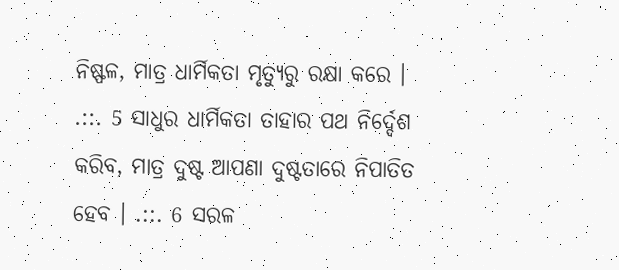ନିଷ୍ଫଳ, ମାତ୍ର ଧାର୍ମିକତା ମୃତ୍ୟୁରୁ ରକ୍ଷା କରେ । .::. 5 ସାଧୁର ଧାର୍ମିକତା ତାହାର ପଥ ନିର୍ଦ୍ଦେଶ କରିବ, ମାତ୍ର ଦୁଷ୍ଟ ଆପଣା ଦୁଷ୍ଟତାରେ ନିପାତିତ ହେବ । .::. 6 ସରଳ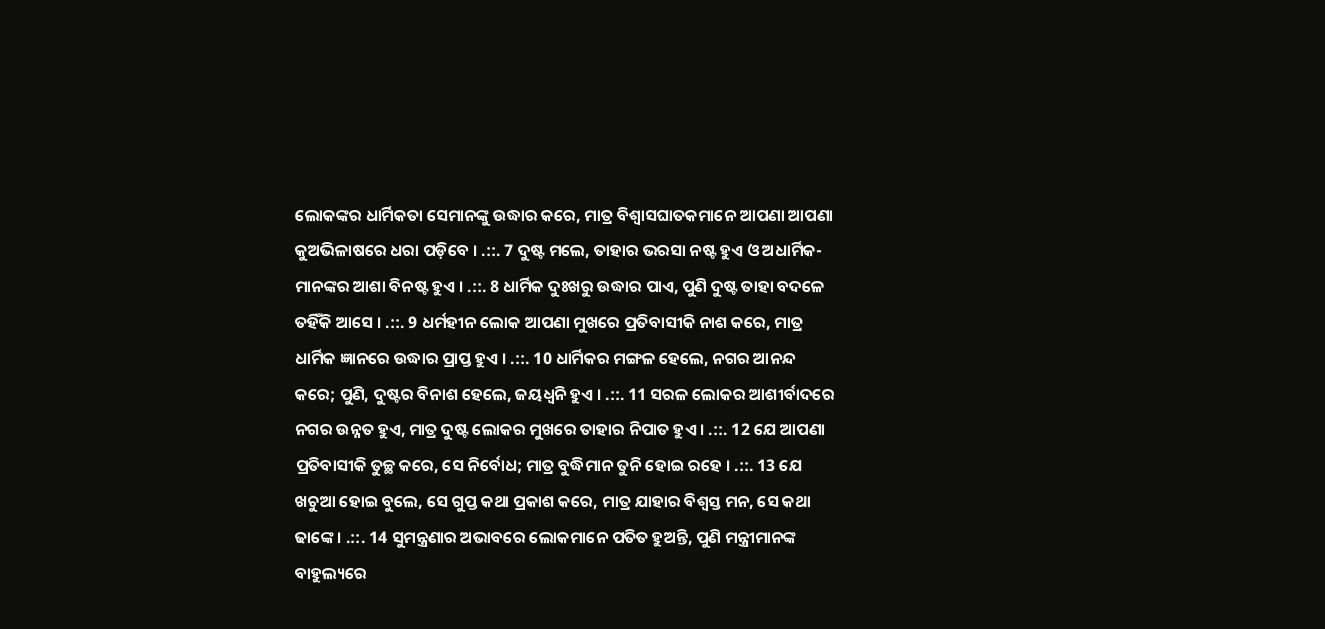ଲୋକଙ୍କର ଧାର୍ମିକତା ସେମାନଙ୍କୁ ଉଦ୍ଧାର କରେ, ମାତ୍ର ବିଶ୍ଵାସଘାତକମାନେ ଆପଣା ଆପଣା କୁଅଭିଳାଷରେ ଧରା ପଡ଼ିବେ । .::. 7 ଦୁଷ୍ଟ ମଲେ, ତାହାର ଭରସା ନଷ୍ଟ ହୁଏ ଓ ଅଧାର୍ମିକ-ମାନଙ୍କର ଆଶା ବିନଷ୍ଟ ହୁଏ । .::. 8 ଧାର୍ମିକ ଦୁଃଖରୁ ଉଦ୍ଧାର ପାଏ, ପୁଣି ଦୁଷ୍ଟ ତାହା ବଦଳେ ତହିଁକି ଆସେ । .::. 9 ଧର୍ମହୀନ ଲୋକ ଆପଣା ମୁଖରେ ପ୍ରତିବାସୀକି ନାଶ କରେ, ମାତ୍ର ଧାର୍ମିକ ଜ୍ଞାନରେ ଉଦ୍ଧାର ପ୍ରାପ୍ତ ହୁଏ । .::. 10 ଧାର୍ମିକର ମଙ୍ଗଳ ହେଲେ, ନଗର ଆନନ୍ଦ କରେ; ପୁଣି, ଦୁଷ୍ଟର ବିନାଶ ହେଲେ, ଜୟଧ୍ଵନି ହୁଏ । .::. 11 ସରଳ ଲୋକର ଆଶୀର୍ବାଦରେ ନଗର ଉନ୍ନତ ହୁଏ, ମାତ୍ର ଦୁଷ୍ଟ ଲୋକର ମୁଖରେ ତାହାର ନିପାତ ହୁଏ । .::. 12 ଯେ ଆପଣା ପ୍ରତିବାସୀକି ତୁଚ୍ଛ କରେ, ସେ ନିର୍ବୋଧ; ମାତ୍ର ବୁଦ୍ଧିମାନ ତୁନି ହୋଇ ରହେ । .::. 13 ଯେ ଖଚୁଆ ହୋଇ ବୁଲେ, ସେ ଗୁପ୍ତ କଥା ପ୍ରକାଶ କରେ, ମାତ୍ର ଯାହାର ବିଶ୍ଵସ୍ତ ମନ, ସେ କଥା ଢାଙ୍କେ । .::. 14 ସୁମନ୍ତ୍ରଣାର ଅଭାବରେ ଲୋକମାନେ ପତିତ ହୁଅନ୍ତି, ପୁଣି ମନ୍ତ୍ରୀମାନଙ୍କ ବାହୁଲ୍ୟରେ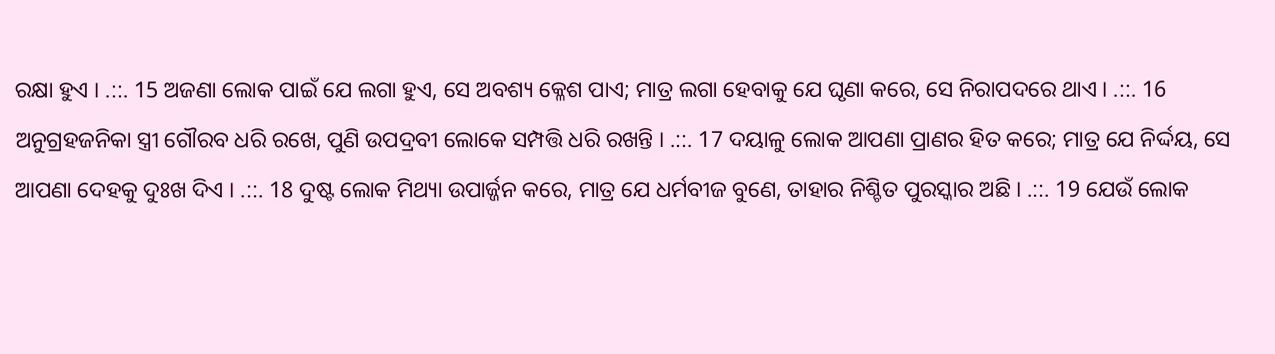ରକ୍ଷା ହୁଏ । .::. 15 ଅଜଣା ଲୋକ ପାଇଁ ଯେ ଲଗା ହୁଏ, ସେ ଅବଶ୍ୟ କ୍ଳେଶ ପାଏ; ମାତ୍ର ଲଗା ହେବାକୁ ଯେ ଘୃଣା କରେ, ସେ ନିରାପଦରେ ଥାଏ । .::. 16 ଅନୁଗ୍ରହଜନିକା ସ୍ତ୍ରୀ ଗୌରବ ଧରି ରଖେ, ପୁଣି ଉପଦ୍ରବୀ ଲୋକେ ସମ୍ପତ୍ତି ଧରି ରଖନ୍ତି । .::. 17 ଦୟାଳୁ ଲୋକ ଆପଣା ପ୍ରାଣର ହିତ କରେ; ମାତ୍ର ଯେ ନିର୍ଦ୍ଦୟ, ସେ ଆପଣା ଦେହକୁ ଦୁଃଖ ଦିଏ । .::. 18 ଦୁଷ୍ଟ ଲୋକ ମିଥ୍ୟା ଉପାର୍ଜ୍ଜନ କରେ, ମାତ୍ର ଯେ ଧର୍ମବୀଜ ବୁଣେ, ତାହାର ନିଶ୍ଚିତ ପୁରସ୍କାର ଅଛି । .::. 19 ଯେଉଁ ଲୋକ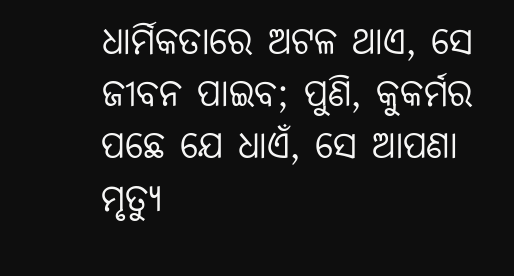ଧାର୍ମିକତାରେ ଅଟଳ ଥାଏ, ସେ ଜୀବନ ପାଇବ; ପୁଣି, କୁକର୍ମର ପଛେ ଯେ ଧାଏଁ, ସେ ଆପଣା ମୃତ୍ୟୁ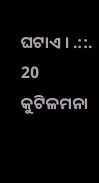ଘଟାଏ । .::. 20 କୁଟିଳମନା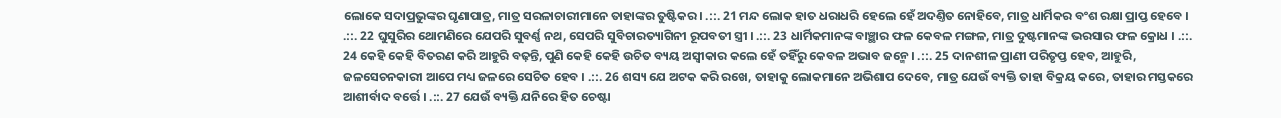ଲୋକେ ସଦାପ୍ରଭୁଙ୍କର ଘୃଣାପାତ୍ର, ମାତ୍ର ସରଳାଚାରୀମାନେ ତାହାଙ୍କର ତୁଷ୍ଟିକର । .::. 21 ମନ୍ଦ ଲୋକ ହାତ ଧରାଧରି ହେଲେ ହେଁ ଅଦଣ୍ତିତ ନୋହିବେ, ମାତ୍ର ଧାର୍ମିକର ବଂଶ ରକ୍ଷା ପ୍ରାପ୍ତ ହେବେ । .::. 22 ଘୁସୁରିର ଥୋମଣିରେ ଯେପରି ସୁବର୍ଣ୍ଣ ନଥ, ସେପରି ସୁବିଚାରତ୍ୟାଗିନୀ ରୂପବତୀ ସ୍ତ୍ରୀ । .::. 23 ଧାର୍ମିକମାନଙ୍କ ବାଞ୍ଛାର ଫଳ କେବଳ ମଙ୍ଗଳ, ମାତ୍ର ଦୁଷ୍ଟମାନଙ୍କ ଭରସାର ଫଳ କ୍ରୋଧ । .::. 24 କେହି କେହି ବିତରଣ କରି ଆହୁରି ବଢ଼ନ୍ତି, ପୁଣି କେହି କେହି ଉଚିତ ବ୍ୟୟ ଅସ୍ଵୀକାର କଲେ ହେଁ ତହିଁରୁ କେବଳ ଅଭାବ ଜନ୍ମେ । .::. 25 ଦାନଶୀଳ ପ୍ରାଣୀ ପରିତୃପ୍ତ ହେବ, ଆହୁରି, ଜଳସେଚନକାରୀ ଆପେ ମଧ୍ୟ ଜଳରେ ସେଚିତ ହେବ । .::. 26 ଶସ୍ୟ ଯେ ଅଟକ କରି ରଖେ, ତାହାକୁ ଲୋକମାନେ ଅଭିଶାପ ଦେବେ, ମାତ୍ର ଯେଉଁ ବ୍ୟକ୍ତି ତାହା ବିକ୍ରୟ କରେ, ତାହାର ମସ୍ତକରେ ଆଶୀର୍ବାଦ ବର୍ତ୍ତେ । .::. 27 ଯେଉଁ ବ୍ୟକ୍ତି ଯନିରେ ହିତ ଚେଷ୍ଟା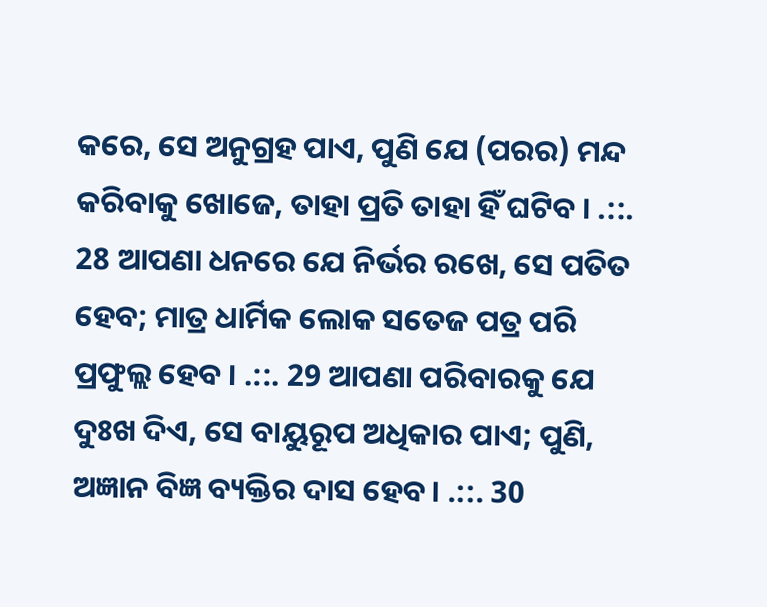କରେ, ସେ ଅନୁଗ୍ରହ ପାଏ, ପୁଣି ଯେ (ପରର) ମନ୍ଦ କରିବାକୁ ଖୋଜେ, ତାହା ପ୍ରତି ତାହା ହିଁ ଘଟିବ । .::. 28 ଆପଣା ଧନରେ ଯେ ନିର୍ଭର ରଖେ, ସେ ପତିତ ହେବ; ମାତ୍ର ଧାର୍ମିକ ଲୋକ ସତେଜ ପତ୍ର ପରି ପ୍ରଫୁଲ୍ଲ ହେବ । .::. 29 ଆପଣା ପରିବାରକୁ ଯେ ଦୁଃଖ ଦିଏ, ସେ ବାୟୁରୂପ ଅଧିକାର ପାଏ; ପୁଣି, ଅଜ୍ଞାନ ବିଜ୍ଞ ବ୍ୟକ୍ତିର ଦାସ ହେବ। .::. 30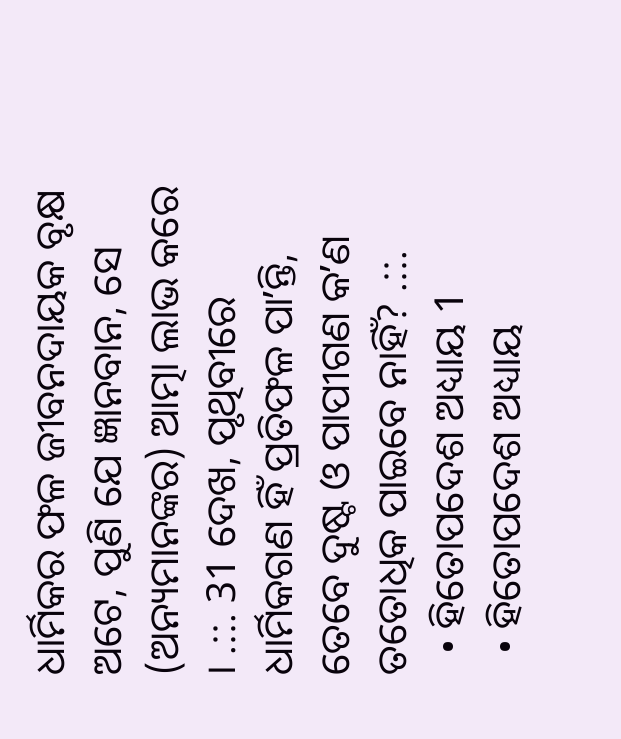ଧାର୍ମିକର ଫଳ ଜୀବନଦାୟକ ବୃକ୍ଷ ଅଟେ, ପୁଣି ଯେ ଜ୍ଞାନବାନ, ସେ (ଅନ୍ୟମାନଙ୍କର) ଆତ୍ମା ଲାଭ କରେ । .::. 31 ଦେଖ, ପୃଥିବୀରେ ଧାର୍ମିକଗଣ ହିଁ ପ୍ରତିଫଳ ପାʼନ୍ତି, ତେବେ ଦୁଷ୍ଟ ଓ ପାପୀଗଣ କʼଣ ତତୋଧିକ ପାଇବେ ନାହିଁ? .::.
  • ହିତୋପଦେଶ ଅଧ୍ୟାୟ 1
  • ହିତୋପଦେଶ ଅଧ୍ୟାୟ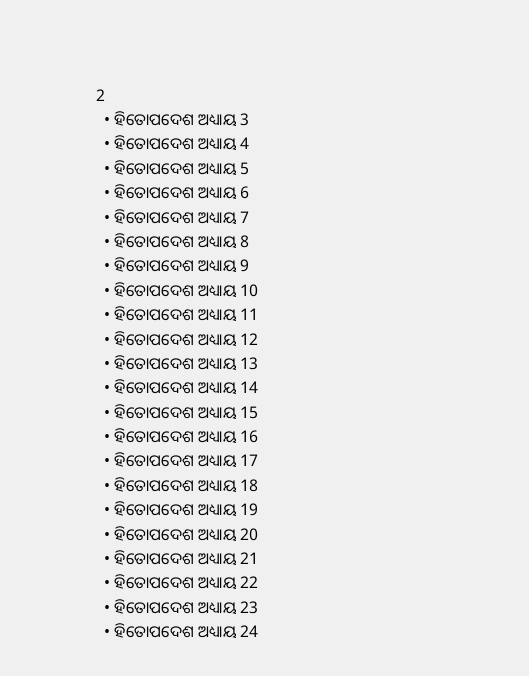2
  • ହିତୋପଦେଶ ଅଧ୍ୟାୟ 3
  • ହିତୋପଦେଶ ଅଧ୍ୟାୟ 4
  • ହିତୋପଦେଶ ଅଧ୍ୟାୟ 5
  • ହିତୋପଦେଶ ଅଧ୍ୟାୟ 6
  • ହିତୋପଦେଶ ଅଧ୍ୟାୟ 7
  • ହିତୋପଦେଶ ଅଧ୍ୟାୟ 8
  • ହିତୋପଦେଶ ଅଧ୍ୟାୟ 9
  • ହିତୋପଦେଶ ଅଧ୍ୟାୟ 10
  • ହିତୋପଦେଶ ଅଧ୍ୟାୟ 11
  • ହିତୋପଦେଶ ଅଧ୍ୟାୟ 12
  • ହିତୋପଦେଶ ଅଧ୍ୟାୟ 13
  • ହିତୋପଦେଶ ଅଧ୍ୟାୟ 14
  • ହିତୋପଦେଶ ଅଧ୍ୟାୟ 15
  • ହିତୋପଦେଶ ଅଧ୍ୟାୟ 16
  • ହିତୋପଦେଶ ଅଧ୍ୟାୟ 17
  • ହିତୋପଦେଶ ଅଧ୍ୟାୟ 18
  • ହିତୋପଦେଶ ଅଧ୍ୟାୟ 19
  • ହିତୋପଦେଶ ଅଧ୍ୟାୟ 20
  • ହିତୋପଦେଶ ଅଧ୍ୟାୟ 21
  • ହିତୋପଦେଶ ଅଧ୍ୟାୟ 22
  • ହିତୋପଦେଶ ଅଧ୍ୟାୟ 23
  • ହିତୋପଦେଶ ଅଧ୍ୟାୟ 24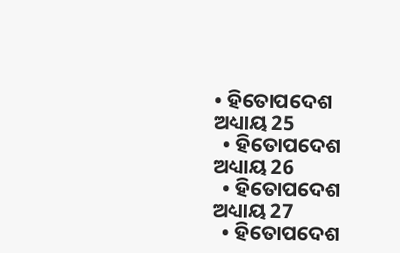• ହିତୋପଦେଶ ଅଧ୍ୟାୟ 25
  • ହିତୋପଦେଶ ଅଧ୍ୟାୟ 26
  • ହିତୋପଦେଶ ଅଧ୍ୟାୟ 27
  • ହିତୋପଦେଶ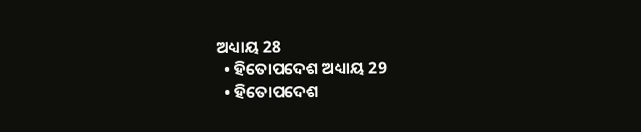ଅଧ୍ୟାୟ 28
  • ହିତୋପଦେଶ ଅଧ୍ୟାୟ 29
  • ହିତୋପଦେଶ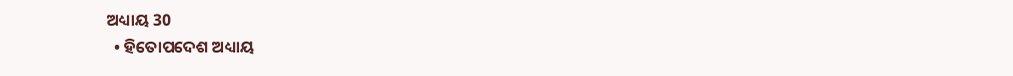ଅଧ୍ୟାୟ 30
  • ହିତୋପଦେଶ ଅଧ୍ୟାୟ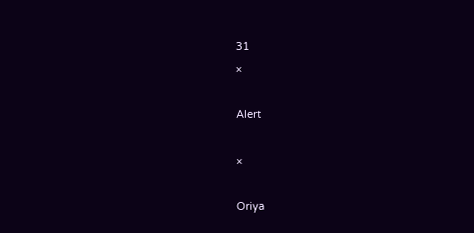31
×

Alert

×

Oriya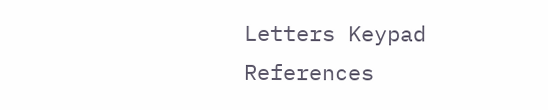Letters Keypad References